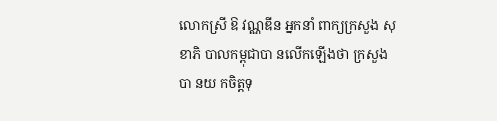លោកស្រី ឱ វណ្ណឌីន អ្នកនាំ ពាក្យក្រសួង សុខាភិ បាលកម្ពុជាបា នលើកឡើងថា ក្រសួងបា នយ កចិត្តទុ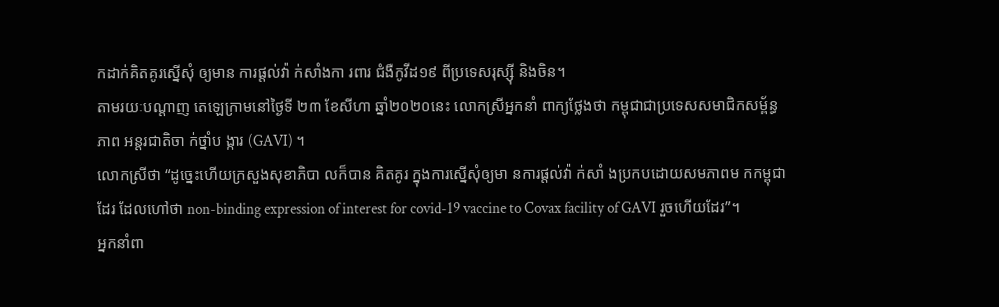កដាក់គិតគូរស្នើសុំ ឲ្យមាន ការផ្តល់វ៉ា ក់សាំងកា រពារ ជំងឺកូវីដ១៩ ពីប្រទេសរុស្ស៊ី និងចិន។
តាមរយៈបណ្តាញ តេឡេក្រាមនៅថ្ងៃទី ២៣ ខែសីហា ឆ្នាំ២០២០នេះ លោកស្រីអ្នកនាំ ពាក្យថ្លែងថា កម្ពុជាជាប្រទេសសមាជិកសម្ព័ន្ធភាព អន្តរជាតិចា ក់ថ្នាំប ង្ការ (GAVI) ។
លោកស្រីថា “ដូច្នេះហេីយក្រសួងសុខាភិបា លក៏បាន គិតគូរ ក្នុងការស្នេីសុំឲ្យមា នការផ្តល់វ៉ា ក់សាំ ងប្រកបដោយសមភាពម កកម្ពុជាដែរ ដែលហៅថា non-binding expression of interest for covid-19 vaccine to Covax facility of GAVI រួចហេីយដែរ”។
អ្នកនាំពា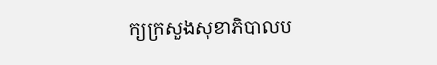ក្យក្រសួងសុខាភិបាលប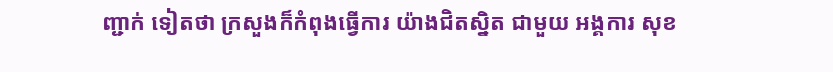ញ្ជាក់ ទៀតថា ក្រសួងក៏កំពុងធ្វេីការ យ៉ាងជិតស្និត ជាមួយ អង្គការ សុខ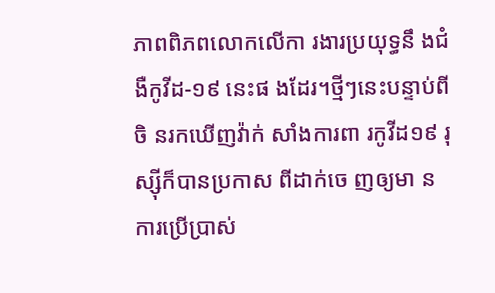ភាពពិភពលោកលេីកា រងារប្រយុទ្ធនឹ ងជំងឺកូវីដ-១៩ នេះផ ងដែរ។ថ្មីៗនេះបន្ទាប់ពីចិ នរកឃើញវ៉ាក់ សាំងការពា រកូវីដ១៩ រុស្ស៊ីក៏បានប្រកាស ពីដាក់ចេ ញឲ្យមា នការប្រើប្រាស់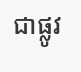ជាផ្លូវ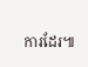ការដែរ៕